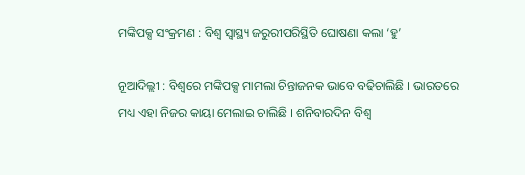ମଙ୍କିପକ୍ସ ସଂକ୍ରମଣ : ବିଶ୍ବ ସ୍ବାସ୍ଥ୍ୟ ଜରୁରୀପରିସ୍ଥିତି ଘୋଷଣା କଲା ‘ହୁ’

ନୂଆଦିଲ୍ଲୀ : ବିଶ୍ବରେ ମଙ୍କିପକ୍ସ ମାମଲା ଚିନ୍ତାଜନକ ଭାବେ ବଢିଚାଲିଛି । ଭାରତରେ ମଧ୍ୟ ଏହା ନିଜର କାୟା ମେଲାଇ ଚାଲିଛି । ଶନିବାରଦିନ ବିଶ୍ବ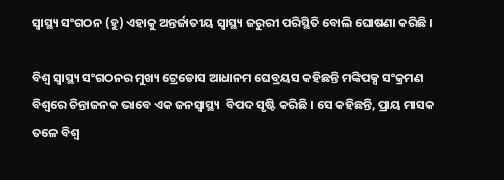ସ୍ବାସ୍ଥ୍ୟ ସଂଗଠନ (ହୁ) ଏହାକୁ ଅନ୍ତର୍ଜାତୀୟ ସ୍ବାସ୍ଥ୍ୟ ଜରୁରୀ ପରିସ୍ଥିତି ବୋଲି ଘୋଷଣା କରିଛି ।

ବିଶ୍ବ ସ୍ବାସ୍ଥ୍ୟ ସଂଗଠନର ମୁଖ୍ୟ ଟ୍ରେଡୋସ ଆଧାନମ ଘେବ୍ରୟସ କହିଛନ୍ତି ମଙ୍କିପକ୍ସ ସଂକ୍ରମଣ ବିଶ୍ବରେ ଚିନ୍ତାଜନକ ଭାବେ ଏକ ଜନସ୍ବାସ୍ଥ୍ୟ  ବିପଦ ସୃଷ୍ଟି କରିଛି । ସେ କହିଛନ୍ତି, ପ୍ରାୟ ମାସକ ତଳେ ବିଶ୍ବ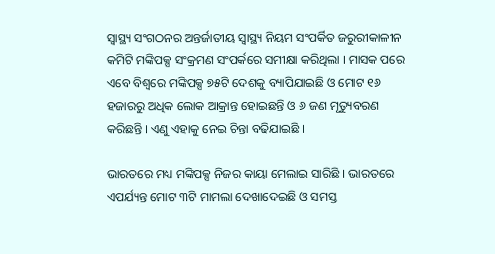ସ୍ବାସ୍ଥ୍ୟ ସଂଗଠନର ଅନ୍ତର୍ଜାତୀୟ ସ୍ବାସ୍ଥ୍ୟ ନିୟମ ସଂପର୍କିତ ଜରୁରୀକାଳୀନ କମିଟି ମଙ୍କିପକ୍ସ ସଂକ୍ରମଣ ସଂପର୍କରେ ସମୀକ୍ଷା କରିଥିଲା । ମାସକ ପରେ ଏବେ ବିଶ୍ବରେ ମଙ୍କିପକ୍ସ ୭୫ଟି ଦେଶକୁ ବ୍ୟାପିଯାଇଛି ଓ ମୋଟ ୧୬ ହଜାରରୁ ଅଧିକ ଲୋକ ଆକ୍ରାନ୍ତ ହୋଇଛନ୍ତି ଓ ୬ ଜଣ ମୃତ୍ୟୁବରଣ କରିଛନ୍ତି । ଏଣୁ ଏହାକୁ ନେଇ ଚିନ୍ତା ବଢିଯାଇଛି ।

ଭାରତରେ ମଧ୍ୟ ମଙ୍କିପକ୍ସ ନିଜର କାୟା ମେଲାଇ ସାରିଛି । ଭାରତରେ ଏପର୍ଯ୍ୟନ୍ତ ମୋଟ ୩ଟି ମାମଲା ଦେଖାଦେଇଛି ଓ ସମସ୍ତ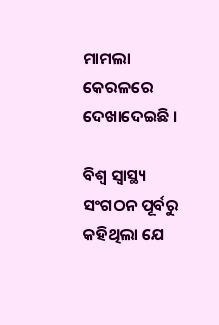ମାମଲା କେରଳରେ ଦେଖାଦେଇଛି ।

ବିଶ୍ବ ସ୍ବାସ୍ଥ୍ୟ ସଂଗଠନ ପୂର୍ବରୁ କହିଥିଲା ଯେ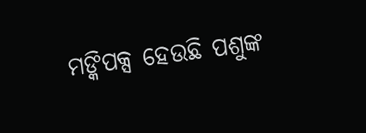ମଙ୍କିପକ୍ସ ହେଉଛି ପଶୁଙ୍କ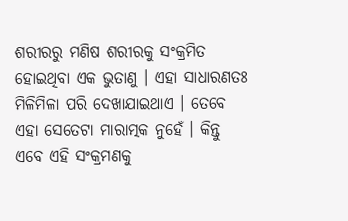ଶରୀରରୁ ମଣିଷ ଶରୀରକୁ ସଂକ୍ରମିତ ହୋଇଥିବା ଏକ ଭୁତାଣୁ । ଏହା ସାଧାରଣତଃ ମିଳିମିଳା ପରି ଦେଖାଯାଇଥାଏ । ତେବେ ଏହା ସେତେଟା ମାରାତ୍ମକ ନୁହେଁ । କିନ୍ତୁ ଏବେ ଏହି ସଂକ୍ରମଣକୁ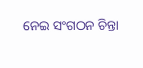ନେଇ ସଂଗଠନ ଚିନ୍ତା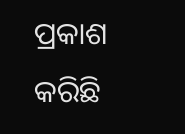ପ୍ରକାଶ କରିଛି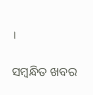।

ସମ୍ବନ୍ଧିତ ଖବର